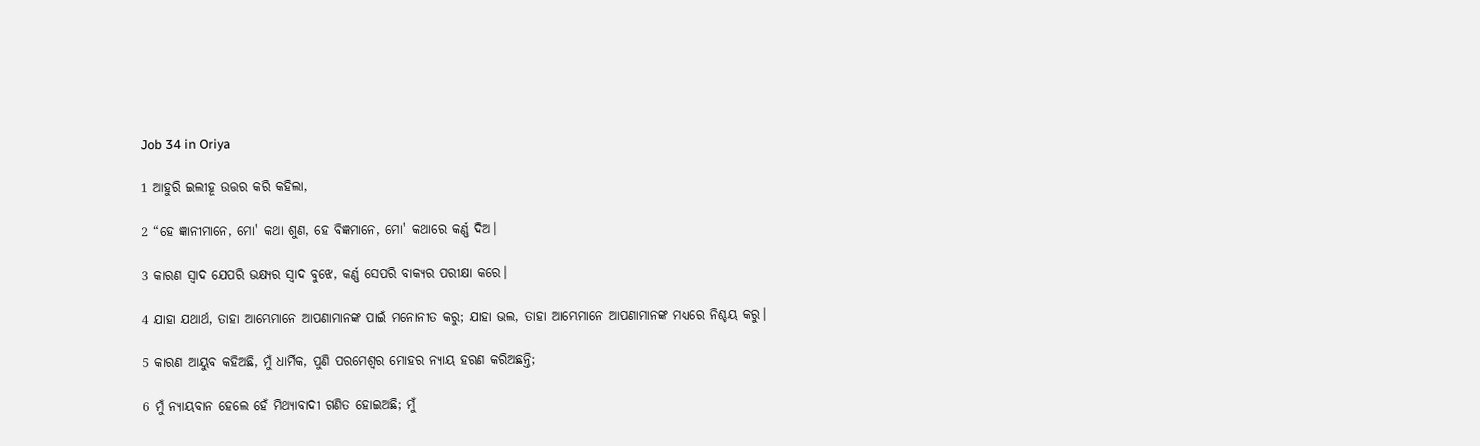Job 34 in Oriya

1 ଆହୁରି ଇଲୀହୂ ଉତ୍ତର କରି କହିଲା,

2 “ହେ ଜ୍ଞାନୀମାନେ, ମୋ' କଥା ଶୁଣ, ହେ ବିଜ୍ଞମାନେ, ମୋ' କଥାରେ କର୍ଣ୍ଣ ଦିଅ।

3 କାରଣ ସ୍ୱାଦ ଯେପରି ଭକ୍ଷ୍ୟର ସ୍ୱାଦ ବୁଝେ, କର୍ଣ୍ଣ ସେପରି ବାକ୍ୟର ପରୀକ୍ଷା କରେ।

4 ଯାହା ଯଥାର୍ଥ, ତାହା ଆମ୍ଭେମାନେ ଆପଣାମାନଙ୍କ ପାଇଁ ମନୋନୀତ କରୁ; ଯାହା ଭଲ, ତାହା ଆମ୍ଭେମାନେ ଆପଣାମାନଙ୍କ ମଧ୍ୟରେ ନିଶ୍ଚୟ କରୁ।

5 କାରଣ ଆୟୁବ କହିଅଛି, ମୁଁ ଧାର୍ମିକ, ପୁଣି ପରମେଶ୍ୱର ମୋହର ନ୍ୟାୟ ହରଣ କରିଅଛନ୍ତି;

6 ମୁଁ ନ୍ୟାୟବାନ ହେଲେ ହେଁ ମିଥ୍ୟାବାଦୀ ଗଣିତ ହୋଇଅଛି; ମୁଁ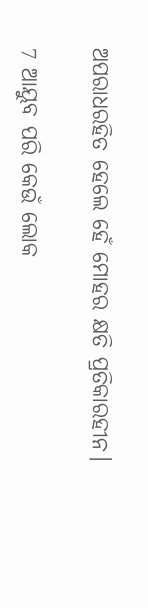ଅପରାଧରହିତ ହେଲେ ହେଁ ମୋହର କ୍ଷତି ପ୍ରତିକାରହୀନ।

7 ଆୟୁବ ପରି କେଉଁ ଲୋକ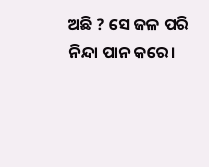ଅଛି ? ସେ ଜଳ ପରି ନିନ୍ଦା ପାନ କରେ।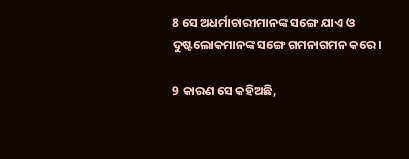8 ସେ ଅଧର୍ମାଚାରୀମାନଙ୍କ ସଙ୍ଗେ ଯାଏ ଓ ଦୁଷ୍ଟଲୋକମାନଙ୍କ ସଙ୍ଗେ ଗମନାଗମନ କରେ।

9 କାରଣ ସେ କହିଅଛି,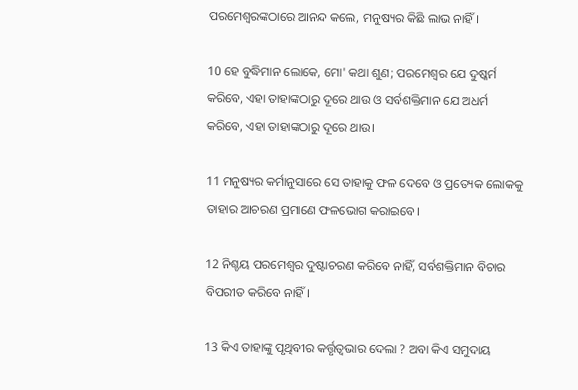ପରମେଶ୍ୱରଙ୍କଠାରେ ଆନନ୍ଦ କଲେ, ମନୁଷ୍ୟର କିଛି ଲାଭ ନାହିଁ।

10 ହେ ବୁଦ୍ଧିମାନ ଲୋକେ, ମୋ' କଥା ଶୁଣ; ପରମେଶ୍ୱର ଯେ ଦୁଷ୍କର୍ମ କରିବେ, ଏହା ତାହାଙ୍କଠାରୁ ଦୂରେ ଥାଉ ଓ ସର୍ବଶକ୍ତିମାନ ଯେ ଅଧର୍ମ କରିବେ, ଏହା ତାହାଙ୍କଠାରୁ ଦୂରେ ଥାଉ।

11 ମନୁଷ୍ୟର କର୍ମାନୁସାରେ ସେ ତାହାକୁ ଫଳ ଦେବେ ଓ ପ୍ରତ୍ୟେକ ଲୋକକୁ ତାହାର ଆଚରଣ ପ୍ରମାଣେ ଫଳଭୋଗ କରାଇବେ।

12 ନିଶ୍ଚୟ ପରମେଶ୍ୱର ଦୁଷ୍ଟାଚରଣ କରିବେ ନାହିଁ, ସର୍ବଶକ୍ତିମାନ ବିଚାର ବିପରୀତ କରିବେ ନାହିଁ।

13 କିଏ ତାହାଙ୍କୁ ପୃଥିବୀର କର୍ତ୍ତୃତ୍ୱଭାର ଦେଲା ? ଅବା କିଏ ସମୁଦାୟ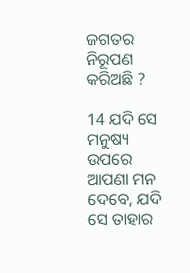ଜଗତର ନିରୂପଣ କରିଅଛି ?

14 ଯଦି ସେ ମନୁଷ୍ୟ ଉପରେ ଆପଣା ମନ ଦେବେ, ଯଦି ସେ ତାହାର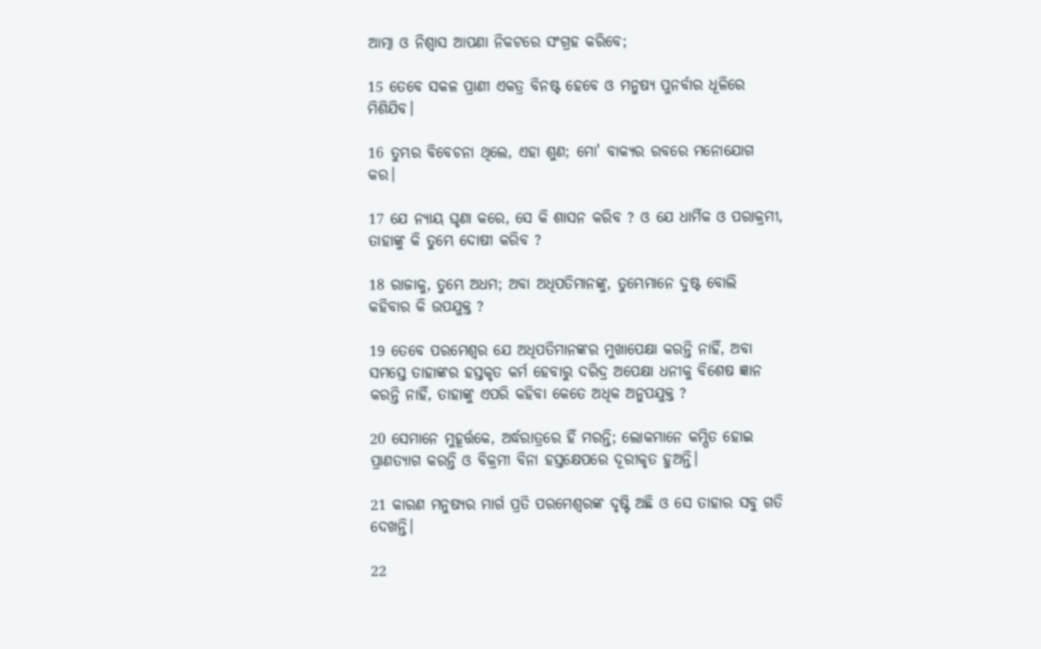ଆତ୍ମା ଓ ନିଶ୍ୱାସ ଆପଣା ନିକଟରେ ସଂଗ୍ରହ କରିବେ;

15 ତେବେ ସକଳ ପ୍ରାଣୀ ଏକତ୍ର ବିନଷ୍ଟ ହେବେ ଓ ମନୁଷ୍ୟ ପୁନର୍ବାର ଧୂଳିରେ ମିଶିଯିବ।

16 ତୁମ୍ଭର ବିବେଚନା ଥିଲେ, ଏହା ଶୁଣ; ମୋ' ବାକ୍ୟର ରବରେ ମନୋଯୋଗ କର।

17 ଯେ ନ୍ୟାୟ ଘୃଣା କରେ, ସେ କି ଶାସନ କରିବ ? ଓ ଯେ ଧାର୍ମିକ ଓ ପରାକ୍ରମୀ, ତାହାଙ୍କୁ କି ତୁମ୍ଭେ ଦୋଷୀ କରିବ ?

18 ରାଜାକୁ, ତୁମ୍ଭେ ଅଧମ; ଅବା ଅଧିପତିମାନଙ୍କୁ, ତୁମ୍ଭେମାନେ ଦୁଷ୍ଟ ବୋଲି କହିବାର କି ଉପଯୁକ୍ତ ?

19 ତେବେ ପରମେଶ୍ଵର ଯେ ଅଧିପତିମାନଙ୍କର ମୁଖାପେକ୍ଷା କରନ୍ତି ନାହିଁ, ଅବା ସମସ୍ତେ ତାହାଙ୍କର ହସ୍ତକୃତ କର୍ମ ହେବାରୁ ଦରିଦ୍ର ଅପେକ୍ଷା ଧନୀକୁ ବିଶେଷ ଜ୍ଞାନ କରନ୍ତି ନାହିଁ, ତାହାଙ୍କୁ ଏପରି କହିବା କେତେ ଅଧିକ ଅନୁପଯୁକ୍ତ ?

20 ସେମାନେ ମୁହୂର୍ତ୍ତକେ, ଅର୍ଦ୍ଧରାତ୍ରରେ ହିଁ ମରନ୍ତି; ଲୋକମାନେ କମ୍ପିତ ହୋଇ ପ୍ରାଣତ୍ୟାଗ କରନ୍ତି ଓ ବିକ୍ରମୀ ବିନା ହସ୍ତକ୍ଷେପରେ ଦୂରୀକୃତ ହୁଅନ୍ତି।

21 କାରଣ ମନୁଷ୍ୟର ମାର୍ଗ ପ୍ରତି ପରମେଶ୍ବରଙ୍କ ଦୃଷ୍ଟି ଅଛି ଓ ସେ ତାହାର ସବୁ ଗତି ଦେଖନ୍ତି।

22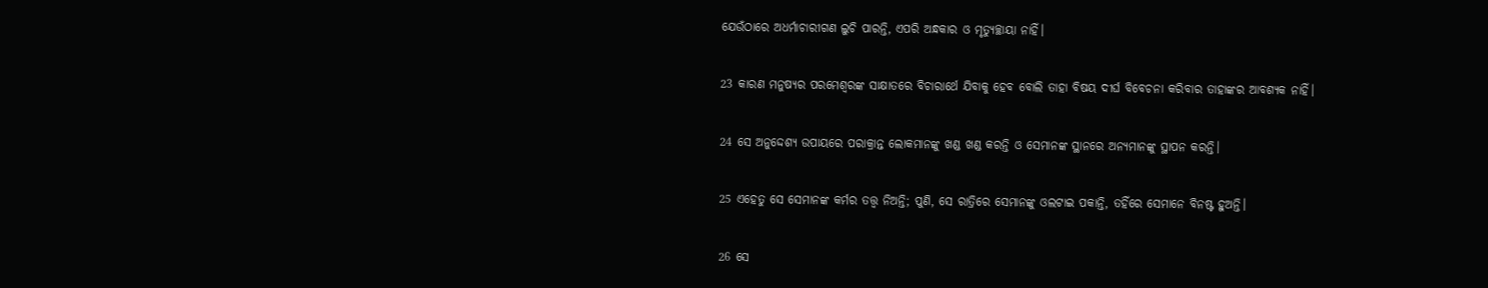ଯେଉଁଠାରେ ଅଧର୍ମାଚାରୀଗଣ ଲୁଚି ପାରନ୍ତି, ଏପରି ଅନ୍ଧକାର ଓ ମୃତ୍ୟୁଚ୍ଛାୟା ନାହିଁ।

23 କାରଣ ମନୁଷ୍ୟର ପରମେଶ୍ୱରଙ୍କ ସାକ୍ଷାତରେ ବିଚାରାର୍ଥେ ଯିବାକୁ ହେବ ବୋଲି ତାହା ବିଷୟ ଦୀର୍ଘ ବିବେଚନା କରିବାର ତାହାଙ୍କର ଆବଶ୍ୟକ ନାହିଁ।

24 ସେ ଅନୁଦ୍ଦେଶ୍ୟ ଉପାୟରେ ପରାକ୍ରାନ୍ତ ଲୋକମାନଙ୍କୁ ଖଣ୍ଡ ଖଣ୍ଡ କରନ୍ତି ଓ ସେମାନଙ୍କ ସ୍ଥାନରେ ଅନ୍ୟମାନଙ୍କୁ ସ୍ଥାପନ କରନ୍ତି।

25 ଏହେତୁ ସେ ସେମାନଙ୍କ କର୍ମର ତତ୍ତ୍ୱ ନିଅନ୍ତି; ପୁଣି, ସେ ରାତ୍ରିରେ ସେମାନଙ୍କୁ ଓଲଟାଇ ପକାନ୍ତି, ତହିଁରେ ସେମାନେ ବିନଷ୍ଟ ହୁଅନ୍ତି।

26 ସେ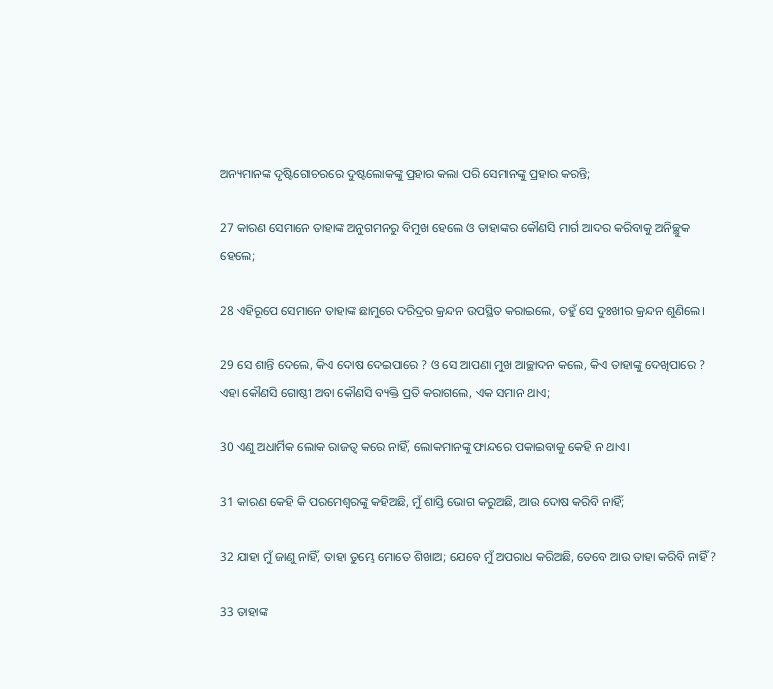ଅନ୍ୟମାନଙ୍କ ଦୃଷ୍ଟିଗୋଚରରେ ଦୁଷ୍ଟଲୋକଙ୍କୁ ପ୍ରହାର କଲା ପରି ସେମାନଙ୍କୁ ପ୍ରହାର କରନ୍ତି;

27 କାରଣ ସେମାନେ ତାହାଙ୍କ ଅନୁଗମନରୁ ବିମୁଖ ହେଲେ ଓ ତାହାଙ୍କର କୌଣସି ମାର୍ଗ ଆଦର କରିବାକୁ ଅନିଚ୍ଛୁକ ହେଲେ;

28 ଏହିରୂପେ ସେମାନେ ତାହାଙ୍କ ଛାମୁରେ ଦରିଦ୍ରର କ୍ରନ୍ଦନ ଉପସ୍ଥିତ କରାଇଲେ, ତହୁଁ ସେ ଦୁଃଖୀର କ୍ରନ୍ଦନ ଶୁଣିଲେ।

29 ସେ ଶାନ୍ତି ଦେଲେ, କିଏ ଦୋଷ ଦେଇପାରେ ? ଓ ସେ ଆପଣା ମୁଖ ଆଚ୍ଛାଦନ କଲେ, କିଏ ତାହାଙ୍କୁ ଦେଖିପାରେ ? ଏହା କୌଣସି ଗୋଷ୍ଠୀ ଅବା କୌଣସି ବ୍ୟକ୍ତି ପ୍ରତି କରାଗଲେ, ଏକ ସମାନ ଥାଏ;

30 ଏଣୁ ଅଧାର୍ମିକ ଲୋକ ରାଜତ୍ୱ କରେ ନାହିଁ, ଲୋକମାନଙ୍କୁ ଫାନ୍ଦରେ ପକାଇବାକୁ କେହି ନ ଥାଏ।

31 କାରଣ କେହି କି ପରମେଶ୍ୱରଙ୍କୁ କହିଅଛି, ମୁଁ ଶାସ୍ତି ଭୋଗ କରୁଅଛି, ଆଉ ଦୋଷ କରିବି ନାହିଁ;

32 ଯାହା ମୁଁ ଜାଣୁ ନାହିଁ, ତାହା ତୁମ୍ଭେ ମୋତେ ଶିଖାଅ; ଯେବେ ମୁଁ ଅପରାଧ କରିଅଛି, ତେବେ ଆଉ ତାହା କରିବି ନାହିଁ ?

33 ତାହାଙ୍କ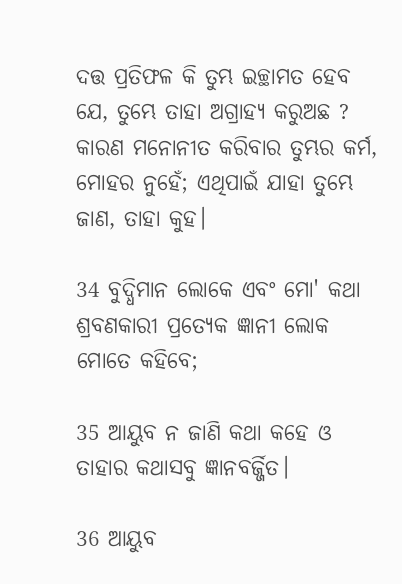ଦତ୍ତ ପ୍ରତିଫଳ କି ତୁମ୍ଭ ଇଚ୍ଛାମତ ହେବ ଯେ, ତୁମ୍ଭେ ତାହା ଅଗ୍ରାହ୍ୟ କରୁଅଛ ? କାରଣ ମନୋନୀତ କରିବାର ତୁମ୍ଭର କର୍ମ, ମୋହର ନୁହେଁ; ଏଥିପାଇଁ ଯାହା ତୁମ୍ଭେ ଜାଣ, ତାହା କୁହ।

34 ବୁଦ୍ଧିମାନ ଲୋକେ ଏବଂ ମୋ' କଥା ଶ୍ରବଣକାରୀ ପ୍ରତ୍ୟେକ ଜ୍ଞାନୀ ଲୋକ ମୋତେ କହିବେ;

35 ଆୟୁବ ନ ଜାଣି କଥା କହେ ଓ ତାହାର କଥାସବୁ ଜ୍ଞାନବର୍ଜ୍ଜିତ।

36 ଆୟୁବ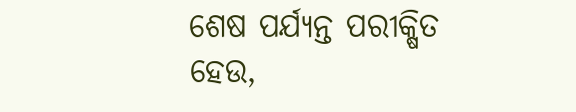ଶେଷ ପର୍ଯ୍ୟନ୍ତ ପରୀକ୍ଷିତ ହେଉ,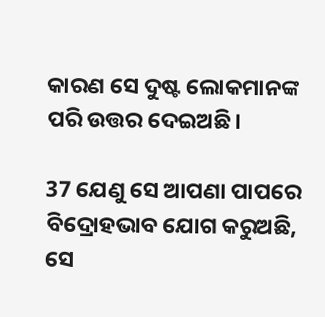କାରଣ ସେ ଦୁଷ୍ଟ ଲୋକମାନଙ୍କ ପରି ଉତ୍ତର ଦେଇଅଛି।

37 ଯେଣୁ ସେ ଆପଣା ପାପରେ ବିଦ୍ରୋହଭାବ ଯୋଗ କରୁଅଛି, ସେ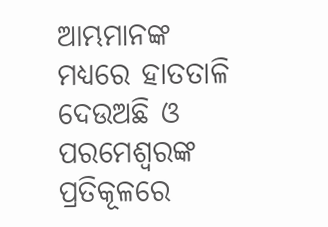ଆମ୍ଭମାନଙ୍କ ମଧ୍ୟରେ ହାତତାଳି ଦେଉଅଛି ଓ ପରମେଶ୍ୱରଙ୍କ ପ୍ରତିକୂଳରେ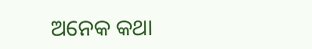ଅନେକ କଥା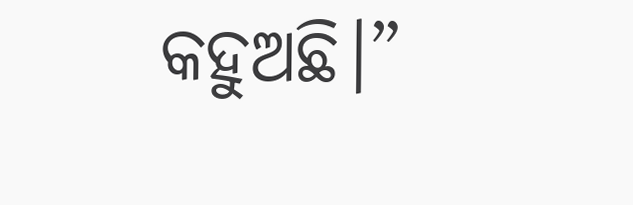କହୁଅଛି।”